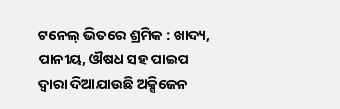ଟନେଲ୍ ଭିତରେ ଶ୍ରମିକ : ଖାଦ୍ୟ, ପାନୀୟ, ଔଷଧ ସହ ପାଇପ ଦ୍ୱାରା ଦିଆଯାଉଛି ଅକ୍ସିଜେନ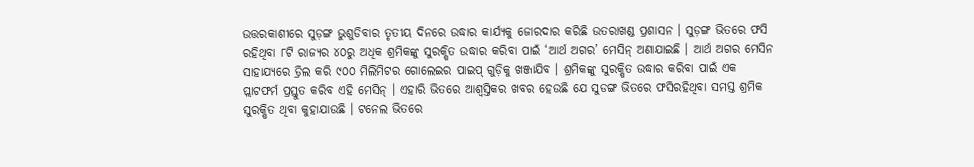ଉତ୍ତରକାଶୀରେ ସୁଡ଼ଙ୍ଗ ଭୁଶୁଡିବାର ତୃତୀୟ ଦିନରେ ଉଦ୍ଧାର କାର୍ଯ୍ୟକୁ ଜୋରଦାର କରିଛି ଉତରାଖଣ୍ଡ ପ୍ରଶାସନ । ସୁଡ଼ଙ୍ଗ ଭିତରେ ଫସି ରହିଥିବା ୮ଟି ରାଜ୍ୟର ୪୦ରୁ ଅଧିକ ଶ୍ରମିକଙ୍କୁ ସୁରକ୍ଷିତ ଉଦ୍ଧାର କରିବା ପାଇଁ ‘ଆର୍ଥ ଅଗର’ ମେସିନ୍ ଅଣାଯାଇଛି । ଆର୍ଥ ଅଗର ମେସିନ ସାହାଯ୍ୟରେ ଡ୍ରିଲ କରି ୯୦୦ ମିଲିମିଟର ଗୋଲେଇର ପାଇପ୍ ଗୁଡ଼ିକୁ ଖଞ୍ଜାଯିବ । ଶ୍ରମିକଙ୍କୁ ସୁରକ୍ଷିତ ଉଦ୍ଧାର କରିବା ପାଇଁ ଏକ ପ୍ଲାଟଫର୍ମ ପ୍ରସ୍ତୁତ କରିବ ଏହି ମେସିନ୍ । ଏହାରି ଭିତରେ ଆଶ୍ୱସ୍ତିକର ଖବର ହେଉଛି ଯେ ସୁଡଙ୍ଗ ଭିତରେ ଫସିରହିଥିବା ସମସ୍ତ ଶ୍ରମିକ ସୁରକ୍ଷିତ ଥିବା କୁହାଯାଉଛି । ଟନେଲ ଭିତରେ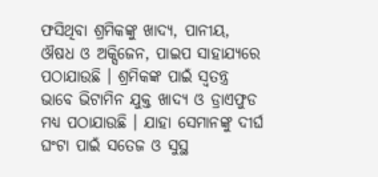ଫସିଥିବା ଶ୍ରମିକଙ୍କୁ ଖାଦ୍ୟ, ପାନୀୟ, ଔଷଧ ଓ ଅକ୍ସିଜେନ, ପାଇପ ସାହାଯ୍ୟରେ ପଠାଯାଉଛି । ଶ୍ରମିକଙ୍କ ପାଇଁ ସ୍ୱତନ୍ତ୍ର ଭାବେ ଭିଟାମିନ ଯୁକ୍ତ ଖାଦ୍ୟ ଓ ଡ୍ରାଏଫୁଡ ମଧ୍ୟ ପଠାଯାଉଛି । ଯାହା ସେମାନଙ୍କୁ ଦୀର୍ଘ ଘଂଟା ପାଇଁ ସତେଜ ଓ ସୁସ୍ଥ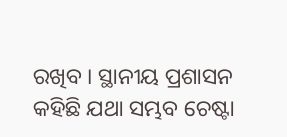ରଖିବ । ସ୍ଥାନୀୟ ପ୍ରଶାସନ କହିଛି ଯଥା ସମ୍ଭବ ଚେଷ୍ଟା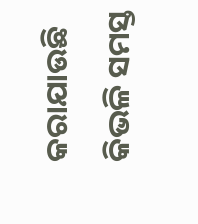କରାଯାଉଛି କିଭଳି ସମସ୍ତ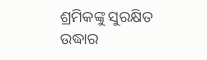ଶ୍ରମିକଙ୍କୁ ସୁରକ୍ଷିତ ଉଦ୍ଧାର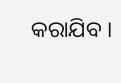କରାଯିବ ।